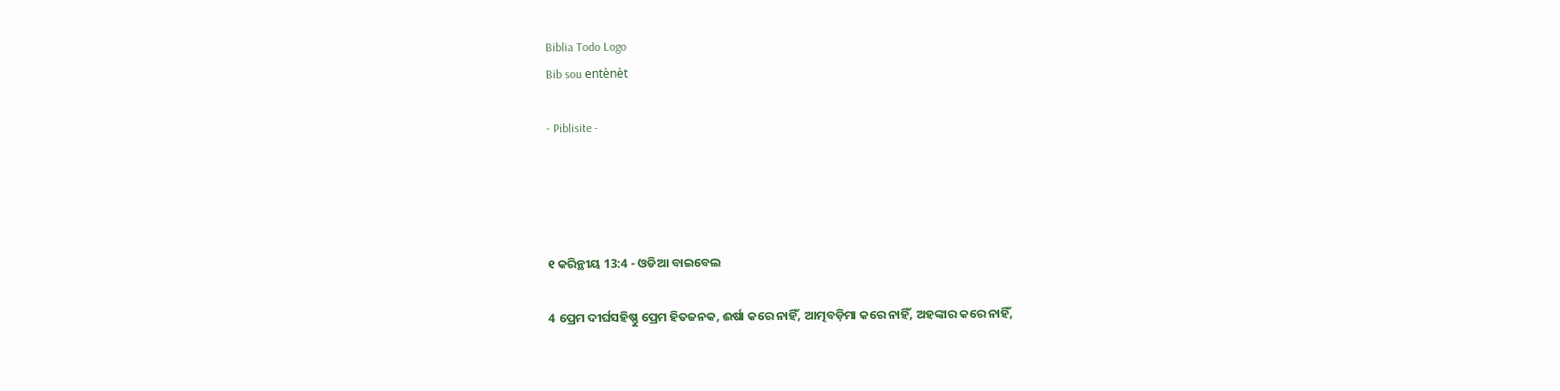Biblia Todo Logo
Bib sou entènèt

- Piblisite -




୧ କରିନ୍ଥୀୟ 13:4 - ଓଡିଆ ବାଇବେଲ

4 ପ୍ରେମ ଦୀର୍ଘସହିଷ୍ଣୁ ପ୍ରେମ ହିତଜନକ, ଈର୍ଷା କରେ ନାହିଁ, ଆତ୍ମବଡ଼ିମା କରେ ନାହିଁ, ଅହଙ୍କାର କରେ ନାହିଁ,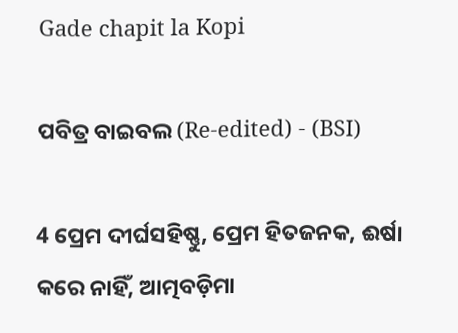Gade chapit la Kopi

ପବିତ୍ର ବାଇବଲ (Re-edited) - (BSI)

4 ପ୍ରେମ ଦୀର୍ଘସହିଷ୍ଣୁ, ପ୍ରେମ ହିତଜନକ, ଈର୍ଷା କରେ ନାହିଁ, ଆତ୍ମବଡ଼ିମା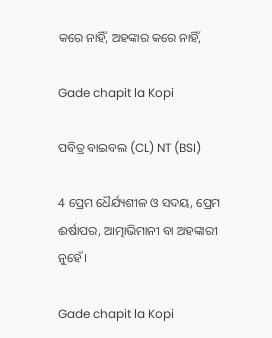କରେ ନାହିଁ, ଅହଙ୍କାର କରେ ନାହିଁ,

Gade chapit la Kopi

ପବିତ୍ର ବାଇବଲ (CL) NT (BSI)

4 ପ୍ରେମ ଧୈର୍ଯ୍ୟଶୀଳ ଓ ସଦୟ, ପ୍ରେମ ଈର୍ଷାପର, ଆତ୍ମାଭିମାନୀ ବା ଅହଙ୍କାରୀ ନୁହେଁ।

Gade chapit la Kopi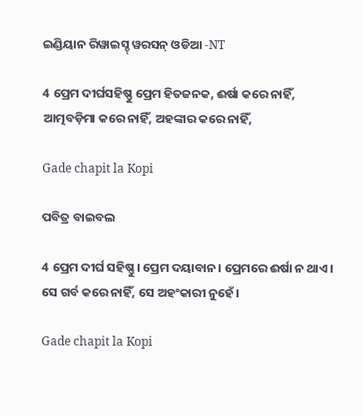ଇଣ୍ଡିୟାନ ରିୱାଇସ୍ଡ୍ ୱରସନ୍ ଓଡିଆ -NT

4 ପ୍ରେମ ଦୀର୍ଘସହିଷ୍ଣୁ ପ୍ରେମ ହିତଜନକ, ଈର୍ଷା କରେ ନାହିଁ, ଆତ୍ମବଡ଼ିମା କରେ ନାହିଁ, ଅହଙ୍କାର କରେ ନାହିଁ,

Gade chapit la Kopi

ପବିତ୍ର ବାଇବଲ

4 ପ୍ରେମ ଦୀର୍ଘ ସହିଷ୍ଣୁ। ପ୍ରେମ ଦୟାବାନ। ପ୍ରେମରେ ଈର୍ଷା ନ ଥାଏ। ସେ ଗର୍ବ କରେ ନାହିଁ, ସେ ଅହଂକାରୀ ନୁହେଁ।

Gade chapit la Kopi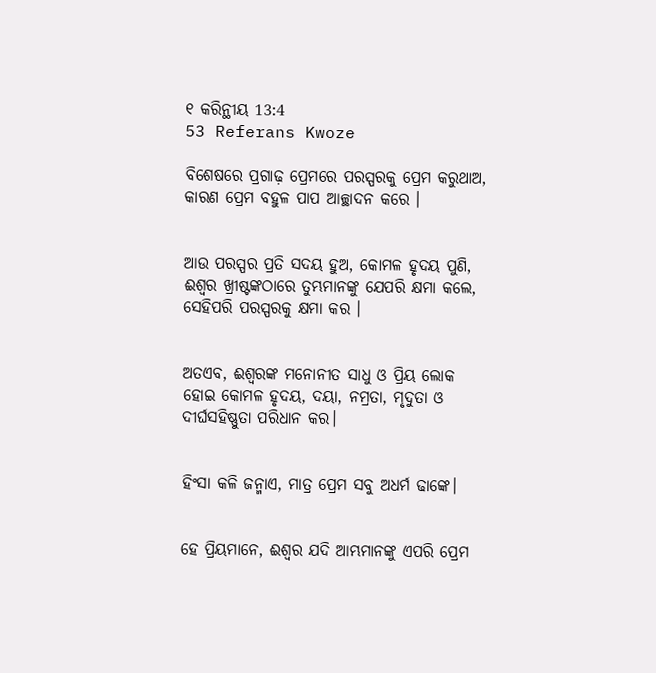୧ କରିନ୍ଥୀୟ 13:4
53 Referans Kwoze

ବିଶେଷରେ ପ୍ରଗାଢ଼ ପ୍ରେମରେ ପରସ୍ପରକୁ ପ୍ରେମ କରୁଥାଅ, କାରଣ ପ୍ରେମ ବହୁଳ ପାପ ଆଚ୍ଛାଦନ କରେ ।


ଆଉ ପରସ୍ପର ପ୍ରତି ସଦୟ ହୁଅ, କୋମଳ ହୃଦୟ ପୁଣି, ଈଶ୍ୱର ଖ୍ରୀଷ୍ଟଙ୍କଠାରେ ତୁମ୍ଭମାନଙ୍କୁ ଯେପରି କ୍ଷମା କଲେ, ସେହିପରି ପରସ୍ପରକୁ କ୍ଷମା କର ।


ଅତଏବ, ଈଶ୍ୱରଙ୍କ ମନୋନୀତ ସାଧୁ ଓ ପ୍ରିୟ ଲୋକ ହୋଇ କୋମଳ ହୃଦୟ, ଦୟା, ନମ୍ରତା, ମୃଦୁତା ଓ ଦୀର୍ଘସହିଷ୍ଣୁତା ପରିଧାନ କର।


ହିଂସା କଳି ଜନ୍ମାଏ, ମାତ୍ର ପ୍ରେମ ସବୁ ଅଧର୍ମ ଢାଙ୍କେ।


ହେ ପ୍ରିୟମାନେ, ଈଶ୍ୱର ଯଦି ଆମ୍ଭମାନଙ୍କୁ ଏପରି ପ୍ରେମ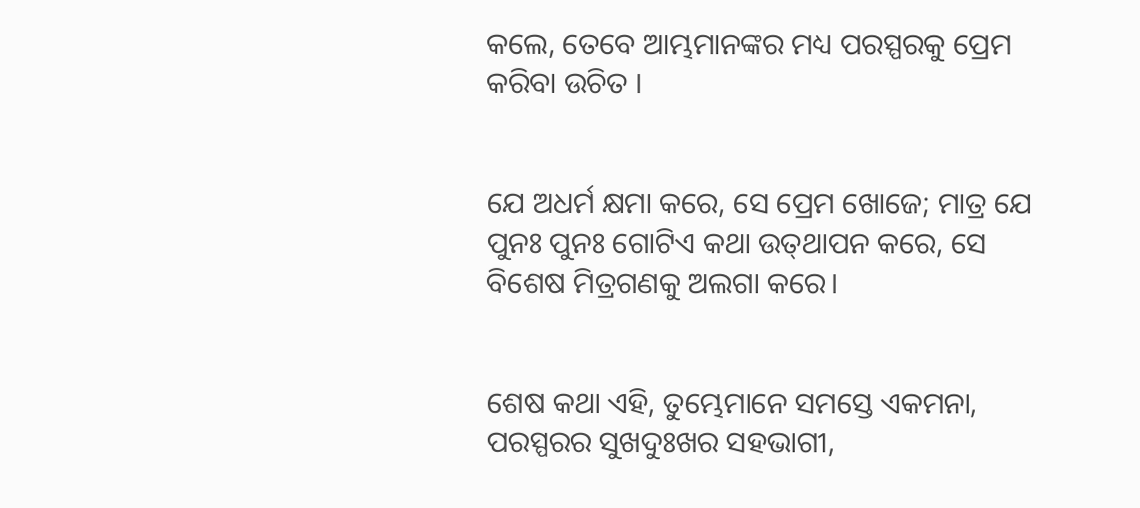କଲେ, ତେବେ ଆମ୍ଭମାନଙ୍କର ମଧ୍ୟ ପରସ୍ପରକୁ ପ୍ରେମ କରିବା ଉଚିତ ।


ଯେ ଅଧର୍ମ କ୍ଷମା କରେ, ସେ ପ୍ରେମ ଖୋଜେ; ମାତ୍ର ଯେ ପୁନଃ ପୁନଃ ଗୋଟିଏ କଥା ଉତ୍‍ଥାପନ କରେ, ସେ ବିଶେଷ ମିତ୍ରଗଣକୁ ଅଲଗା କରେ।


ଶେଷ କଥା ଏହି, ତୁମ୍ଭେମାନେ ସମସ୍ତେ ଏକମନା, ପରସ୍ପରର ସୁଖଦୁଃଖର ସହଭାଗୀ,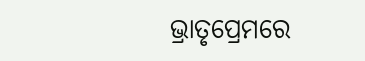ଭ୍ରାତୃପ୍ରେମରେ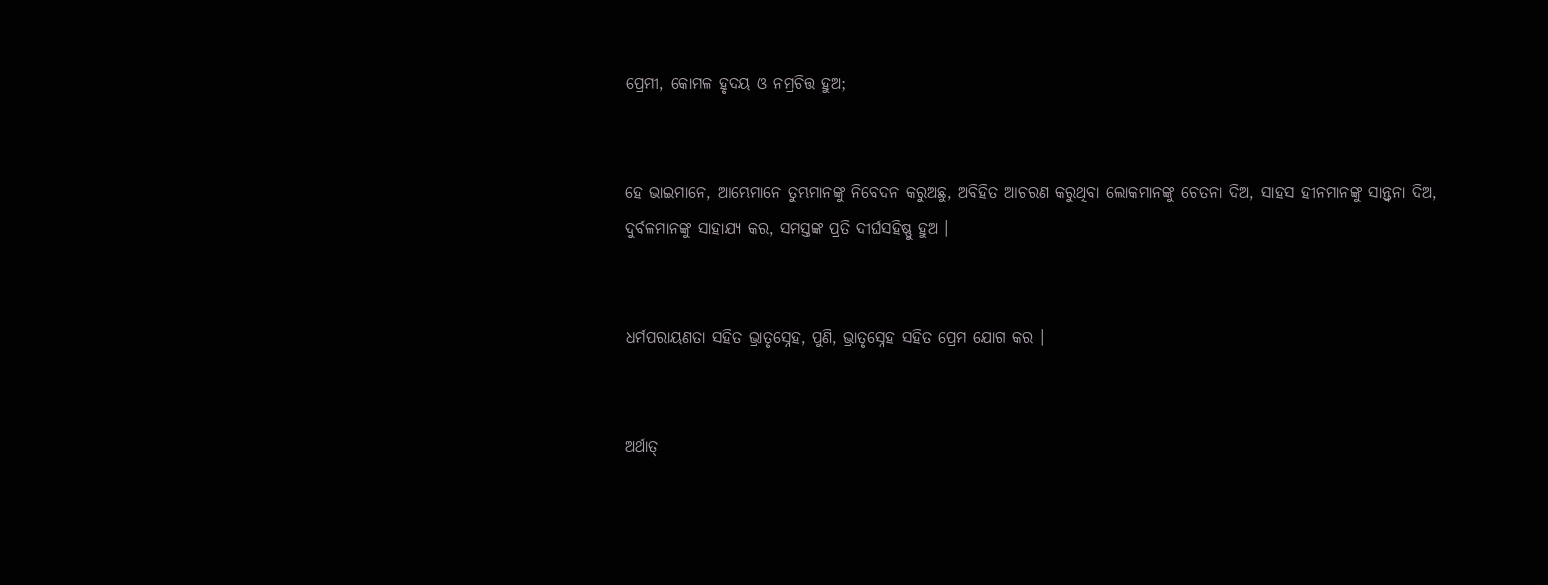ପ୍ରେମୀ, କୋମଳ ହୃଦୟ ଓ ନମ୍ରଚିତ୍ତ ହୁଅ;


ହେ ଭାଇମାନେ, ଆମ୍ଭେମାନେ ତୁମ୍ଭମାନଙ୍କୁ ନିବେଦନ କରୁଅଛୁ, ଅବିହିତ ଆଚରଣ କରୁଥିବା ଲୋକମାନଙ୍କୁ ଚେତନା ଦିଅ, ସାହସ ହୀନମାନଙ୍କୁ ସାନ୍ତ୍ୱନା ଦିଅ, ଦୁର୍ବଳମାନଙ୍କୁ ସାହାଯ୍ୟ କର, ସମସ୍ତଙ୍କ ପ୍ରତି ଦୀର୍ଘସହିଷ୍ଣୁ ହୁଅ ।


ଧର୍ମପରାୟଣତା ସହିତ ଭ୍ରାତୃସ୍ନେହ, ପୁଣି, ଭ୍ରାତୃସ୍ନେହ ସହିତ ପ୍ରେମ ଯୋଗ କର ।


ଅର୍ଥାତ୍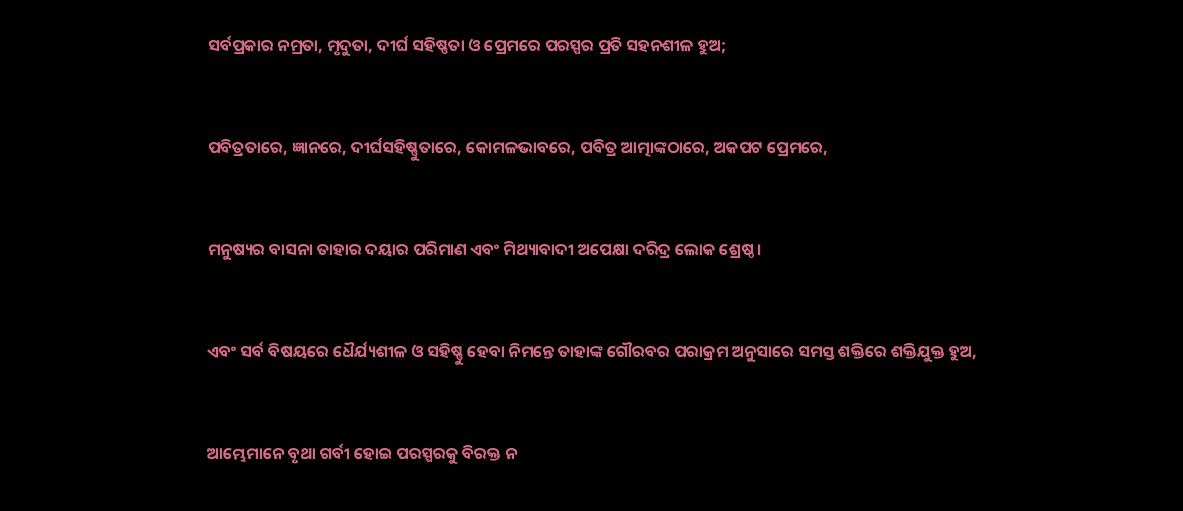ସର୍ବପ୍ରକାର ନମ୍ରତା, ମୃଦୁତା, ଦୀର୍ଘ ସହିଷ୍ଣତା ଓ ପ୍ରେମରେ ପରସ୍ପର ପ୍ରତି ସହନଶୀଳ ହୁଅ;


ପବିତ୍ରତାରେ, ଜ୍ଞାନରେ, ଦୀର୍ଘସହିଷ୍ଣୁତାରେ, କୋମଳଭାବରେ, ପବିତ୍ର ଆତ୍ମାଙ୍କଠାରେ, ଅକପଟ ପ୍ରେମରେ,


ମନୁଷ୍ୟର ବାସନା ତାହାର ଦୟାର ପରିମାଣ ଏବଂ ମିଥ୍ୟାବାଦୀ ଅପେକ୍ଷା ଦରିଦ୍ର ଲୋକ ଶ୍ରେଷ୍ଠ।


ଏବଂ ସର୍ବ ବିଷୟରେ ଧୈର୍ଯ୍ୟଶୀଳ ଓ ସହିଷ୍ଣୁ ହେବା ନିମନ୍ତେ ତାହାଙ୍କ ଗୌରବର ପରାକ୍ରମ ଅନୁସାରେ ସମସ୍ତ ଶକ୍ତିରେ ଶକ୍ତିଯୁକ୍ତ ହୁଅ,


ଆମ୍ଭେମାନେ ବୃଥା ଗର୍ବୀ ହୋଇ ପରସ୍ପରକୁ ବିରକ୍ତ ନ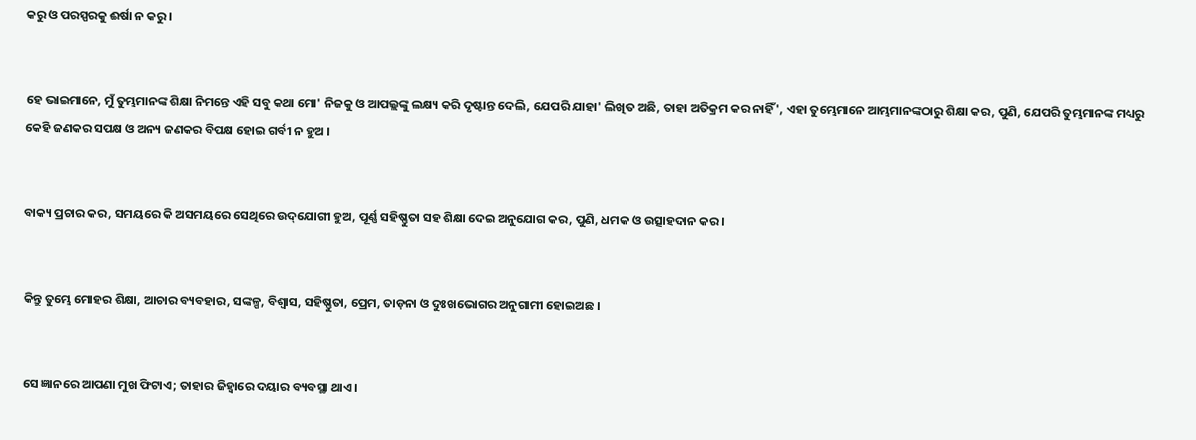କରୁ ଓ ପରସ୍ପରକୁ ଈର୍ଷା ନ କରୁ ।


ହେ ଭାଇମାନେ, ମୁଁ ତୁମ୍ଭମାନଙ୍କ ଶିକ୍ଷା ନିମନ୍ତେ ଏହି ସବୁ କଥା ମୋ' ନିଜକୁ ଓ ଆପଲ୍ଲଙ୍କୁ ଲକ୍ଷ୍ୟ କରି ଦୃଷ୍ଟାନ୍ତ ଦେଲି, ଯେପରି ଯାହା' ଲିଖିତ ଅଛି, ତାହା ଅତିକ୍ରମ କର ନାହିଁ', ଏହା ତୁମ୍ଭେମାନେ ଆମ୍ଭମାନଙ୍କଠାରୁ ଶିକ୍ଷା କର, ପୁଣି, ଯେପରି ତୁମ୍ଭମାନଙ୍କ ମଧ୍ୟରୁ କେହି ଜଣକର ସପକ୍ଷ ଓ ଅନ୍ୟ ଜଣକର ବିପକ୍ଷ ହୋଇ ଗର୍ବୀ ନ ହୁଅ ।


ବାକ୍ୟ ପ୍ରଚାର କର, ସମୟରେ କି ଅସମୟରେ ସେଥିରେ ଉଦ୍‌ଯୋଗୀ ହୁଅ, ପୂର୍ଣ୍ଣ ସହିଷ୍ଣୁତା ସହ ଶିକ୍ଷା ଦେଇ ଅନୁଯୋଗ କର, ପୁଣି, ଧମକ ଓ ଉତ୍ସାହଦାନ କର ।


କିନ୍ତୁ ତୁମ୍ଭେ ମୋହର ଶିକ୍ଷା, ଆଚାର ବ୍ୟବହାର, ସଙ୍କଳ୍ପ, ବିଶ୍ୱାସ, ସହିଷ୍ଣୁତା, ପ୍ରେମ, ତାଡ଼ନା ଓ ଦୁଃଖଭୋଗର ଅନୁଗାମୀ ହୋଇଅଛ ।


ସେ ଜ୍ଞାନରେ ଆପଣା ମୁଖ ଫିଟାଏ; ତାହାର ଜିହ୍ୱାରେ ଦୟାର ବ୍ୟବସ୍ଥା ଥାଏ।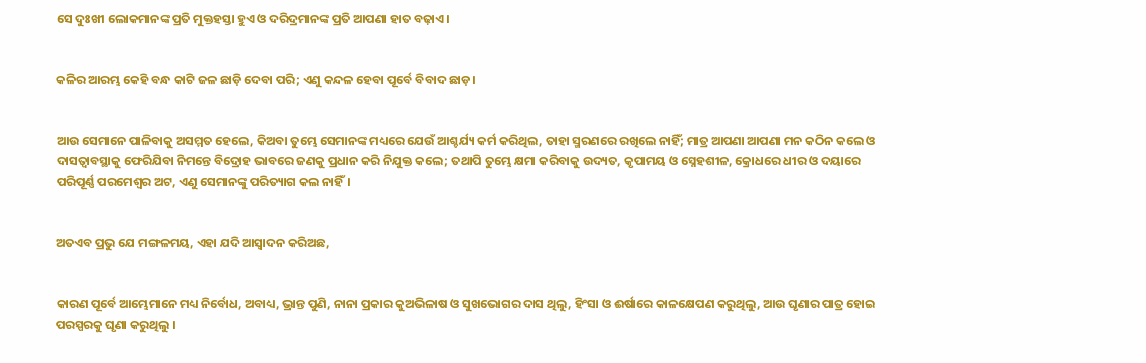ସେ ଦୁଃଖୀ ଲୋକମାନଙ୍କ ପ୍ରତି ମୁକ୍ତହସ୍ତା ହୁଏ ଓ ଦରିଦ୍ରମାନଙ୍କ ପ୍ରତି ଆପଣା ହାତ ବଢ଼ାଏ।


କଳିର ଆରମ୍ଭ କେହି ବନ୍ଧ କାଟି ଜଳ ଛାଡ଼ି ଦେବା ପରି; ଏଣୁ କନ୍ଦଳ ହେବା ପୂର୍ବେ ବିବାଦ ଛାଡ଼।


ଆଉ ସେମାନେ ପାଳିବାକୁ ଅସମ୍ମତ ହେଲେ, କିଅବା ତୁମ୍ଭେ ସେମାନଙ୍କ ମଧ୍ୟରେ ଯେଉଁ ଆଶ୍ଚର୍ଯ୍ୟ କର୍ମ କରିଥିଲ, ତାହା ସ୍ମରଣରେ ରଖିଲେ ନାହିଁ; ମାତ୍ର ଆପଣା ଆପଣା ମନ କଠିନ କଲେ ଓ ଦାସତ୍ୱାବସ୍ଥାକୁ ଫେରିଯିବା ନିମନ୍ତେ ବିଦ୍ରୋହ ଭାବରେ ଜଣକୁ ପ୍ରଧାନ କରି ନିଯୁକ୍ତ କଲେ; ତଥାପି ତୁମ୍ଭେ କ୍ଷମା କରିବାକୁ ଉଦ୍ୟତ, କୃପାମୟ ଓ ସ୍ନେହଶୀଳ, କ୍ରୋଧରେ ଧୀର ଓ ଦୟାରେ ପରିପୂର୍ଣ୍ଣ ପରମେଶ୍ୱର ଅଟ, ଏଣୁ ସେମାନଙ୍କୁ ପରିତ୍ୟାଗ କଲ ନାହିଁ।


ଅତଏବ ପ୍ରଭୁ ଯେ ମଙ୍ଗଳମୟ, ଏହା ଯଦି ଆସ୍ୱାଦନ କରିଅଛ,


କାରଣ ପୂର୍ବେ ଆମ୍ଭେମାନେ ମଧ୍ୟ ନିର୍ବୋଧ, ଅବାଧ୍ୟ, ଭ୍ରାନ୍ତ ପୁଣି, ନାନା ପ୍ରକାର କୁଅଭିଳାଷ ଓ ସୁଖଭୋଗର ଦାସ ଥିଲୁ, ହିଂସା ଓ ଈର୍ଷାରେ କାଳକ୍ଷେପଣ କରୁଥିଲୁ, ଆଉ ଘୃଣାର ପାତ୍ର ହୋଇ ପରସ୍ପରକୁ ଘୃଣା କରୁଥିଲୁ ।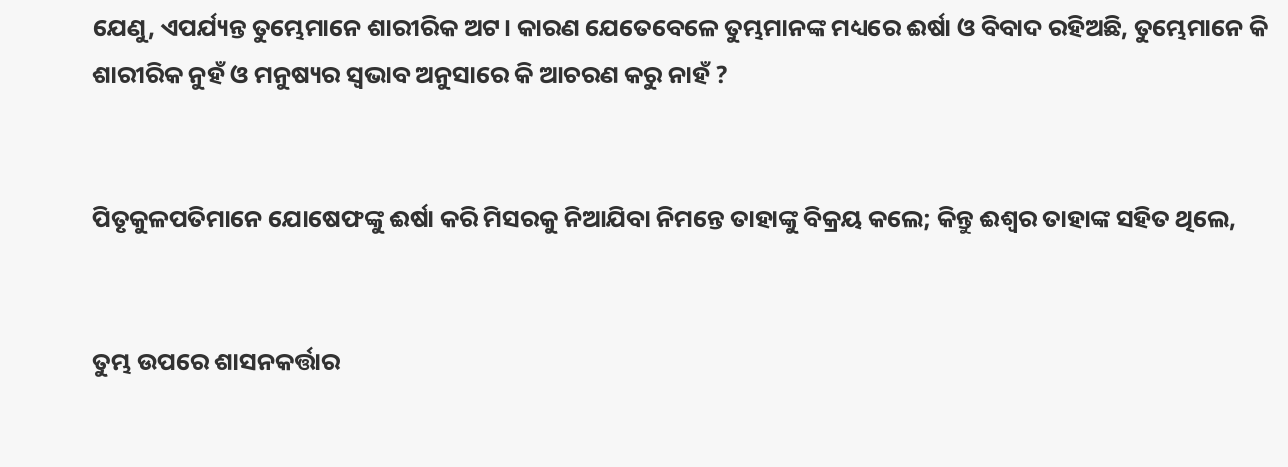ଯେଣୁ, ଏପର୍ଯ୍ୟନ୍ତ ତୁମ୍ଭେମାନେ ଶାରୀରିକ ଅଟ। କାରଣ ଯେତେବେଳେ ତୁମ୍ଭମାନଙ୍କ ମଧ୍ୟରେ ଈର୍ଷା ଓ ବିବାଦ ରହିଅଛି, ତୁମ୍ଭେମାନେ କି ଶାରୀରିକ ନୁହଁ ଓ ମନୁଷ୍ୟର ସ୍ୱଭାବ ଅନୁସାରେ କି ଆଚରଣ କରୁ ନାହଁ ?


ପିତୃକୁଳପତିମାନେ ଯୋଷେଫଙ୍କୁ ଈର୍ଷା କରି ମିସରକୁ ନିଆଯିବା ନିମନ୍ତେ ତାହାଙ୍କୁ ବିକ୍ରୟ କଲେ; କିନ୍ତୁ ଈଶ୍ୱର ତାହାଙ୍କ ସହିତ ଥିଲେ,


ତୁମ୍ଭ ଉପରେ ଶାସନକର୍ତ୍ତାର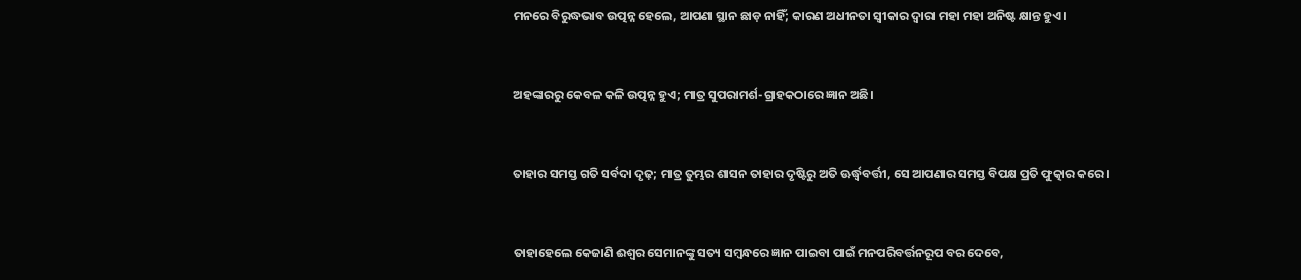ମନରେ ବିରୁଦ୍ଧଭାବ ଉତ୍ପନ୍ନ ହେଲେ, ଆପଣା ସ୍ଥାନ ଛାଡ଼ ନାହିଁ; କାରଣ ଅଧୀନତା ସ୍ୱୀକାର ଦ୍ୱାରା ମହା ମହା ଅନିଷ୍ଟ କ୍ଷାନ୍ତ ହୁଏ।


ଅହଙ୍କାରରୁ କେବଳ କଳି ଉତ୍ପନ୍ନ ହୁଏ; ମାତ୍ର ସୁପରାମର୍ଶ-ଗ୍ରାହକଠାରେ ଜ୍ଞାନ ଅଛି।


ତାହାର ସମସ୍ତ ଗତି ସର୍ବଦା ଦୃଢ଼; ମାତ୍ର ତୁମ୍ଭର ଶାସନ ତାହାର ଦୃଷ୍ଟିରୁ ଅତି ଊର୍ଦ୍ଧ୍ୱବର୍ତ୍ତୀ, ସେ ଆପଣାର ସମସ୍ତ ବିପକ୍ଷ ପ୍ରତି ଫୁତ୍କାର କରେ।


ତାହାହେଲେ କେଜାଣି ଈଶ୍ୱର ସେମାନଙ୍କୁ ସତ୍ୟ ସମ୍ବନ୍ଧରେ ଜ୍ଞାନ ପାଇବା ପାଇଁ ମନପରିବର୍ତ୍ତନରୂପ ବର ଦେବେ,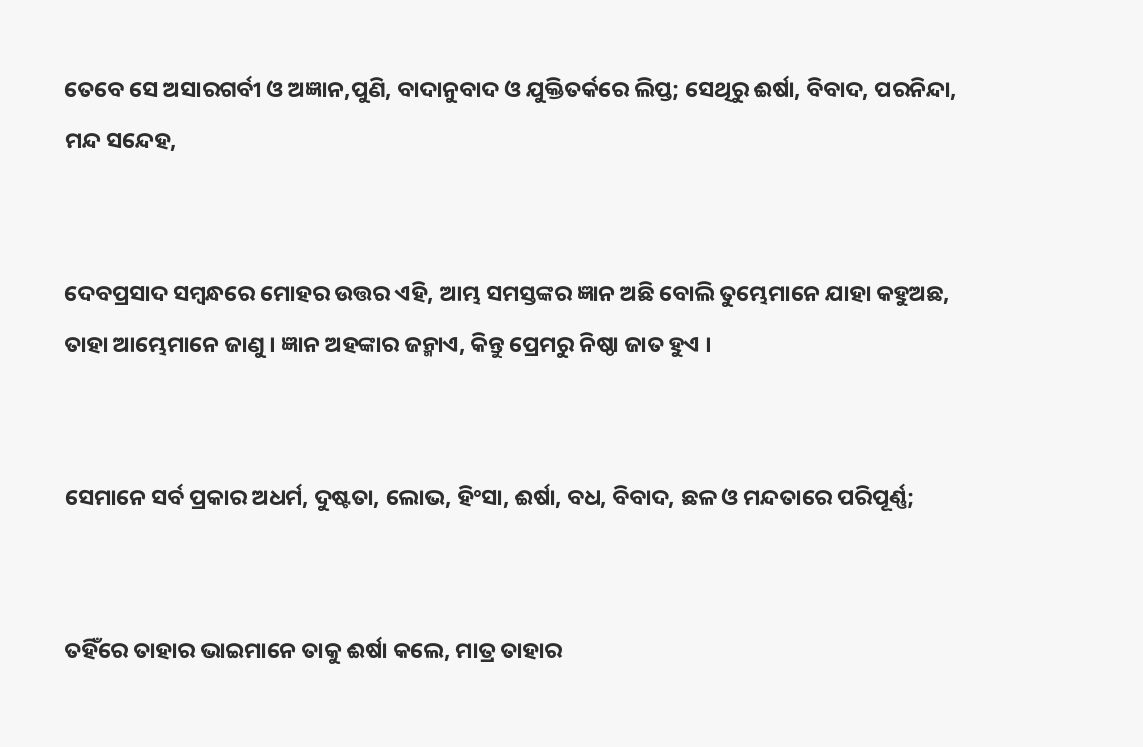ତେବେ ସେ ଅସାରଗର୍ବୀ ଓ ଅଜ୍ଞାନ,ପୁଣି, ବାଦାନୁବାଦ ଓ ଯୁକ୍ତିତର୍କରେ ଲିପ୍ତ; ସେଥିରୁ ଈର୍ଷା, ବିବାଦ, ପରନିନ୍ଦା, ମନ୍ଦ ସନ୍ଦେହ,


ଦେବପ୍ରସାଦ ସମ୍ବନ୍ଧରେ ମୋହର ଉତ୍ତର ଏହି, ଆମ୍ଭ ସମସ୍ତଙ୍କର ଜ୍ଞାନ ଅଛି ବୋଲି ତୁମ୍ଭେମାନେ ଯାହା କହୁଅଛ, ତାହା ଆମ୍ଭେମାନେ ଜାଣୁ । ଜ୍ଞାନ ଅହଙ୍କାର ଜନ୍ମାଏ, କିନ୍ତୁ ପ୍ରେମରୁ ନିଷ୍ଠା ଜାତ ହୁଏ ।


ସେମାନେ ସର୍ବ ପ୍ରକାର ଅଧର୍ମ, ଦୁଷ୍ଟତା, ଲୋଭ, ହିଂସା, ଈର୍ଷା, ବଧ, ବିବାଦ, ଛଳ ଓ ମନ୍ଦତାରେ ପରିପୂର୍ଣ୍ଣ;


ତହିଁରେ ତାହାର ଭାଇମାନେ ତାକୁ ଈର୍ଷା କଲେ, ମାତ୍ର ତାହାର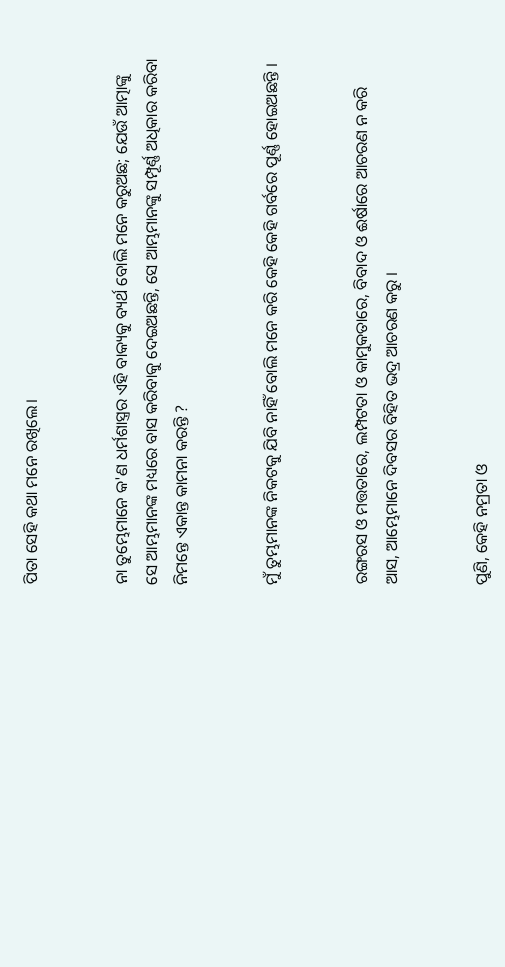ପିତା ସେହି କଥା ମନେ ରଖିଲେ।


ନା ତୁମ୍ଭେମାନେ କ'ଣ ଧର୍ମଶାସ୍ତ୍ରର ଏହି ବାକ୍ୟକୁ ବ୍ୟର୍ଥ ବୋଲି ମନେ କରୁଅଛ; ଯେଉଁ ଆତ୍ମାଙ୍କୁ ସେ ଆମ୍ଭମାନଙ୍କ ମଧ୍ୟରେ ବାସ କରିବାକୁ ଦେଇଅଛନ୍ତି, ସେ ଆମ୍ଭମାନଙ୍କୁ ସମ୍ପୂର୍ଣ୍ଣ ଅଧିକାର କରିବା ନିମନ୍ତେ ଏକାନ୍ତ କାମନା କରନ୍ତି ?


ମୁଁ ତୁମ୍ଭମାନଙ୍କ ନିକଟକୁ ଯିବି ନାହିଁ ବୋଲି ମନେ କରି କେହି କେହି ଗର୍ବରେ ପୂର୍ଣ୍ଣ ହୋଇଅଛନ୍ତି ।


ରଙ୍ଗରସ ଓ ମତ୍ତତାରେ, ଲମ୍ପଟତା ଓ କାମୁକତାରେ, ବିବାଦ ଓ ଈର୍ଷାରେ ଆଚରଣ ନ କରି ଆସ, ଆମ୍ଭେମାନେ ଦିବସର ବିହିତ ଭଦ୍ର ଆଚରଣ କରୁ ।


ପୁଣି, କେହି ନମ୍ରତା ଓ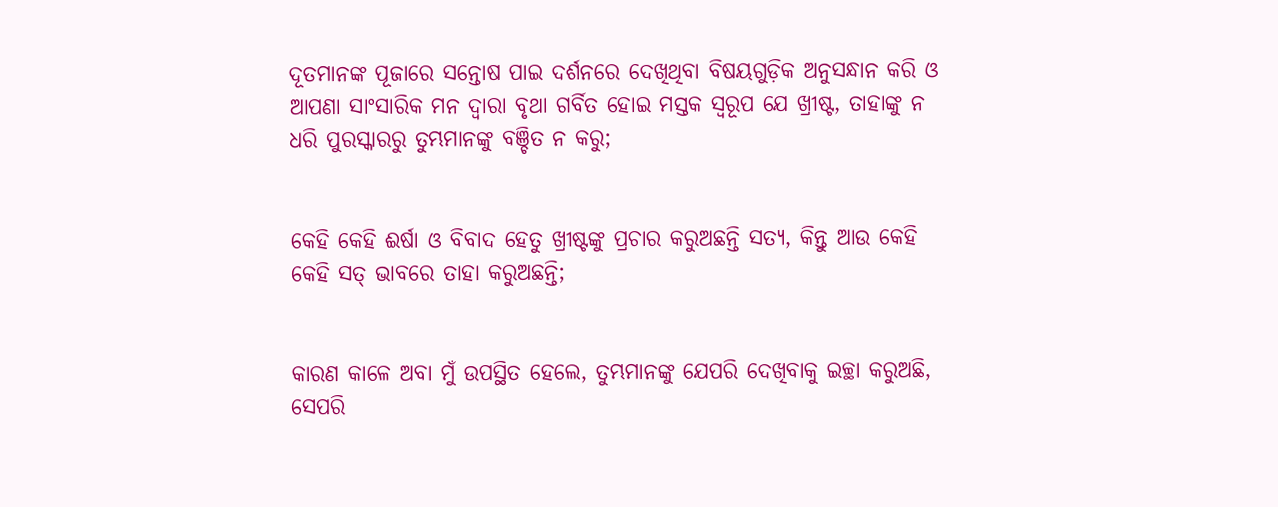ଦୂତମାନଙ୍କ ପୂଜାରେ ସନ୍ତୋଷ ପାଇ ଦର୍ଶନରେ ଦେଖିଥିବା ବିଷୟଗୁଡ଼ିକ ଅନୁସନ୍ଧାନ କରି ଓ ଆପଣା ସାଂସାରିକ ମନ ଦ୍ୱାରା ବୃଥା ଗର୍ବିତ ହୋଇ ମସ୍ତକ ସ୍ୱରୂପ ଯେ ଖ୍ରୀଷ୍ଟ, ତାହାଙ୍କୁ ନ ଧରି ପୁରସ୍କାରରୁ ତୁମ୍ଭମାନଙ୍କୁ ବଞ୍ଚିତ ନ କରୁ;


କେହି କେହି ଈର୍ଷା ଓ ବିବାଦ ହେତୁ ଖ୍ରୀଷ୍ଟଙ୍କୁ ପ୍ରଚାର କରୁଅଛନ୍ତି ସତ୍ୟ, କିନ୍ତୁ ଆଉ କେହି କେହି ସତ୍ ଭାବରେ ତାହା କରୁଅଛନ୍ତି;


କାରଣ କାଳେ ଅବା ମୁଁ ଉପସ୍ଥିତ ହେଲେ, ତୁମ୍ଭମାନଙ୍କୁ ଯେପରି ଦେଖିବାକୁ ଇଚ୍ଛା କରୁଅଛି, ସେପରି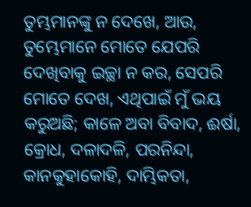ତୁମ୍ଭମାନଙ୍କୁ ନ ଦେଖେ, ଆଉ, ତୁମ୍ଭେମାନେ ମୋତେ ଯେପରି ଦେଖିବାକୁ ଇଚ୍ଛା ନ କର, ସେପରି ମୋତେ ଦେଖ, ଏଥିପାଇଁ ମୁଁ ଭୟ କରୁଅଛି; କାଳେ ଅବା ବିବାଦ, ଈର୍ଷା, କ୍ରୋଧ, ଦଳାଦଳି, ପରନିନ୍ଦା, କାନକୁହାକୋହି, ଦାମ୍ଭିକତା,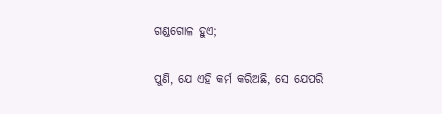ଗଣ୍ଡଗୋଳ ହୁଏ;


ପୁଣି, ଯେ ଏହି କର୍ମ କରିଅଛି, ସେ ଯେପରି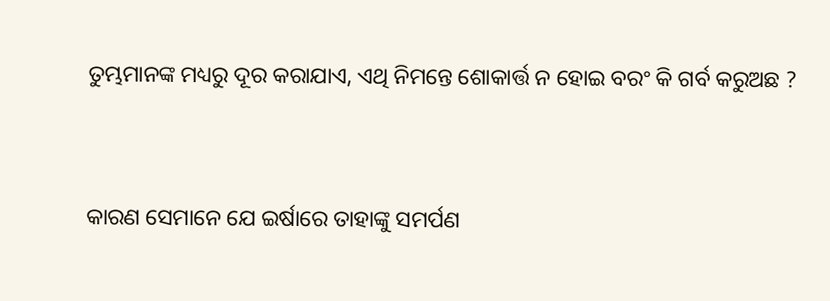ତୁମ୍ଭମାନଙ୍କ ମଧ୍ୟରୁ ଦୂର କରାଯାଏ, ଏଥି ନିମନ୍ତେ ଶୋକାର୍ତ୍ତ ନ ହୋଇ ବରଂ କି ଗର୍ବ କରୁଅଛ ?


କାରଣ ସେମାନେ ଯେ ଇର୍ଷାରେ ତାହାଙ୍କୁ ସମର୍ପଣ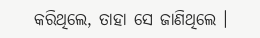କରିଥିଲେ, ତାହା ସେ ଜାଣିଥିଲେ ।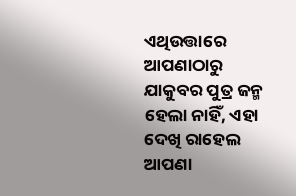ଏଥିଉତ୍ତାରେ ଆପଣାଠାରୁ ଯାକୁବର ପୁତ୍ର ଜନ୍ମ ହେଲା ନାହିଁ, ଏହା ଦେଖି ରାହେଲ ଆପଣା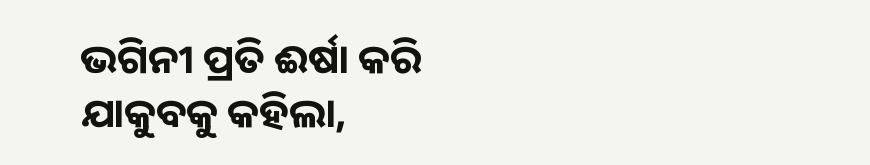ଭଗିନୀ ପ୍ରତି ଈର୍ଷା କରି ଯାକୁବକୁ କହିଲା,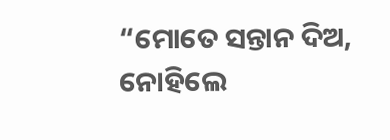“ମୋତେ ସନ୍ତାନ ଦିଅ, ନୋହିଲେ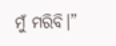ମୁଁ ମରିବି।”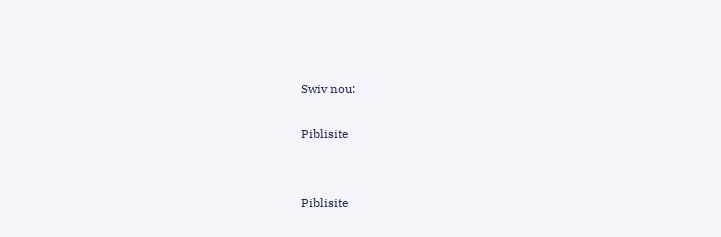Swiv nou:

Piblisite


Piblisite